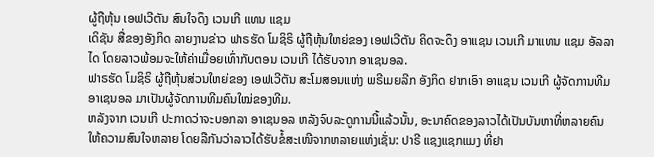ຜູ້ຖືຫຸ້ນ ເອຟເວີຕັນ ສົນໃຈດຶງ ເວນເກີ ແທນ ແຊມ
ເດິຊັນ ສື່ຂອງອັງກິດ ລາຍງານຂ່າວ ຟາຣຮັດ ໂມຊິຣິ ຜູ້ຖືຫຸ້ນໃຫຍ່ຂອງ ເອຟເວີຕັນ ຄິດຈະດຶງ ອາແຊນ ເວນເກີ ມາແທນ ແຊມ ອັລລາໄດ ໂດຍລາວພ້ອມຈະໃຫ້ຄ່າເມື່ອຍເທົ່າກັບຕອນ ເວນເກີ ໄດ້ຮັບຈາກ ອາເຊນອລ.
ຟາຣຮັດ ໂມຊິຣິ ຜູ້ຖືຫຸ້ນສ່ວນໃຫຍ່ຂອງ ເອຟເວີຕັນ ສະໂມສອນແຫ່ງ ພຣີເມຍລີກ ອັງກິດ ຢາກເອົາ ອາແຊນ ເວນເກີ ຜູ້ຈັດການທີມ ອາເຊນອລ ມາເປັນຜູ້ຈັດການທີມຄົນໃໝ່ຂອງທີມ.
ຫລັງຈາກ ເວນເກີ ປະກາດວ່າຈະບອກລາ ອາເຊນອລ ຫລັງຈົບລະດູການນີ້ແລ້ວນັ້ນ, ອະນາຄົດຂອງລາວໄດ້ເປັນບັນຫາທີ່ຫລາຍຄົນໃຫ້ຄວາມສົນໃຈຫລາຍ ໂດຍລືກັນວ່າລາວໄດ້ຮັບຂໍ້ສະເໜີຈາກຫລາຍແຫ່ງເຊັ່ນ: ປາຣີ ແຊງແຊກແມງ ທີ່ຢາ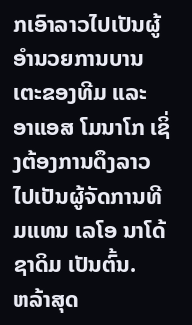ກເອົາລາວໄປເປັນຜູ້ອຳນວຍການບານເຕະຂອງທີມ ແລະ ອາແອສ ໂມນາໂກ ເຊິ່ງຕ້ອງການດຶງລາວໄປເປັນຜູ້ຈັດການທີມແທນ ເລໂອ ນາໂດ້ ຊາດິມ ເປັນຕົ້ນ.
ຫລ້າສຸດ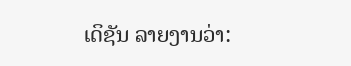ເດິຊັນ ລາຍງານວ່າ: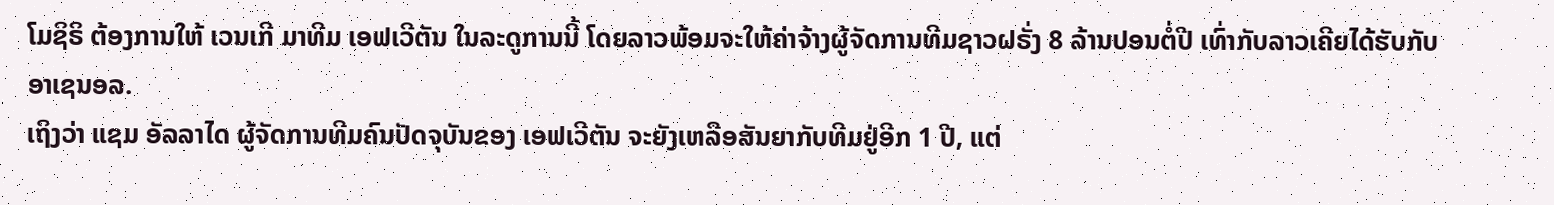ໂມຊິຣິ ຕ້ອງການໃຫ້ ເວນເກີ ມາທີມ ເອຟເວີຕັນ ໃນລະດູການນີ້ ໂດຍລາວພ້ອມຈະໃຫ້ຄ່າຈ້າງຜູ້ຈັດການທີມຊາວຝຣັ່ງ 8 ລ້ານປອນຕໍ່ປີ ເທົ່າກັບລາວເຄີຍໄດ້ຮັບກັບ ອາເຊນອລ.
ເຖິງວ່າ ແຊມ ອັລລາໄດ ຜູ້ຈັດການທີມຄົນປັດຈຸບັນຂອງ ເອຟເວີຕັນ ຈະຍັງເຫລືອສັນຍາກັບທີມຢູ່ອີກ 1 ປີ, ແຕ່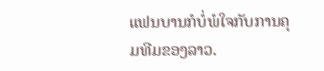ແຟນບານກໍບໍ່ພໍໃຈກັບການຄຸມທີມຂອງລາວ.